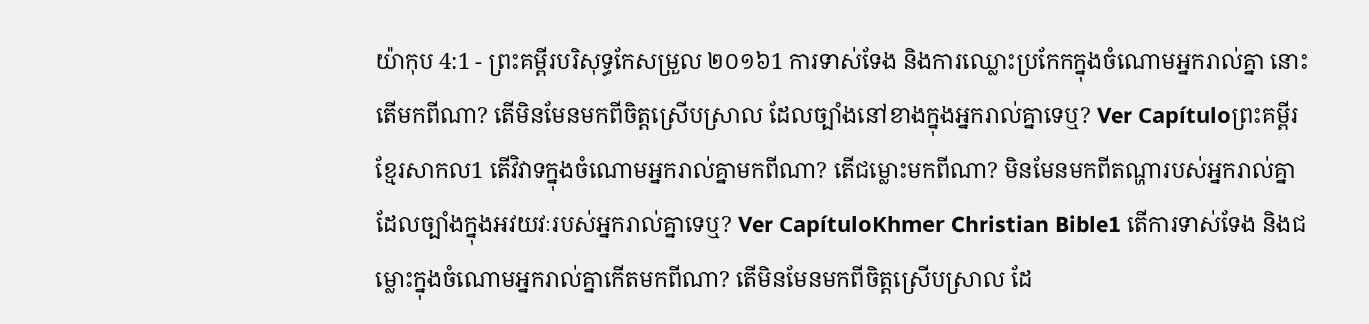យ៉ាកុប 4:1 - ព្រះគម្ពីរបរិសុទ្ធកែសម្រួល ២០១៦1 ការទាស់ទែង និងការឈ្លោះប្រកែកក្នុងចំណោមអ្នករាល់គ្នា នោះតើមកពីណា? តើមិនមែនមកពីចិត្តស្រើបស្រាល ដែលច្បាំងនៅខាងក្នុងអ្នករាល់គ្នាទេឬ? Ver Capítuloព្រះគម្ពីរខ្មែរសាកល1 តើវិវាទក្នុងចំណោមអ្នករាល់គ្នាមកពីណា? តើជម្លោះមកពីណា? មិនមែនមកពីតណ្ហារបស់អ្នករាល់គ្នាដែលច្បាំងក្នុងអវយវៈរបស់អ្នករាល់គ្នាទេឬ? Ver CapítuloKhmer Christian Bible1 តើការទាស់ទែង និងជម្លោះក្នុងចំណោមអ្នករាល់គ្នាកើតមកពីណា? តើមិនមែនមកពីចិត្ដស្រើបស្រាល ដែ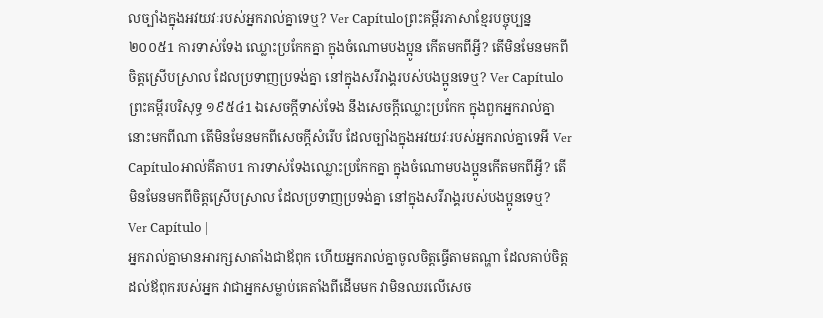លច្បាំងក្នុងអវយវៈរបស់អ្នករាល់គ្នាទេឬ? Ver Capítuloព្រះគម្ពីរភាសាខ្មែរបច្ចុប្បន្ន ២០០៥1 ការទាស់ទែង ឈ្លោះប្រកែកគ្នា ក្នុងចំណោមបងប្អូន កើតមកពីអ្វី? តើមិនមែនមកពីចិត្តស្រើបស្រាល ដែលប្រទាញប្រទង់គ្នា នៅក្នុងសរីរាង្គរបស់បងប្អូនទេឬ? Ver Capítuloព្រះគម្ពីរបរិសុទ្ធ ១៩៥៤1 ឯសេចក្ដីទាស់ទែង នឹងសេចក្ដីឈ្លោះប្រកែក ក្នុងពួកអ្នករាល់គ្នា នោះមកពីណា តើមិនមែនមកពីសេចក្ដីសំរើប ដែលច្បាំងក្នុងអវយវៈរបស់អ្នករាល់គ្នាទេអី Ver Capítuloអាល់គីតាប1 ការទាស់ទែងឈ្លោះប្រកែកគ្នា ក្នុងចំណោមបងប្អូនកើតមកពីអ្វី? តើមិនមែនមកពីចិត្ដស្រើបស្រាល ដែលប្រទាញប្រទង់គ្នា នៅក្នុងសរីរាង្គរបស់បងប្អូនទេឬ? Ver Capítulo |
អ្នករាល់គ្នាមានអារក្សសាតាំងជាឪពុក ហើយអ្នករាល់គ្នាចូលចិត្តធ្វើតាមតណ្ហា ដែលគាប់ចិត្តដល់ឪពុករបស់អ្នក វាជាអ្នកសម្លាប់គេតាំងពីដើមមក វាមិនឈរលើសេច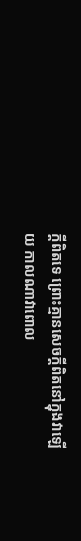ក្តីពិតទេ ព្រោះគ្មានសេចក្តីពិតនៅក្នុងវាឡើយ កាលណាវាពោល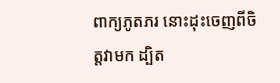ពាក្យភូតភរ នោះដុះចេញពីចិត្តវាមក ដ្បិត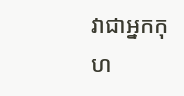វាជាអ្នកកុហ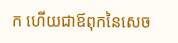ក ហើយជាឪពុកនៃសេច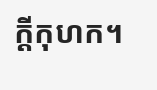ក្តីកុហក។